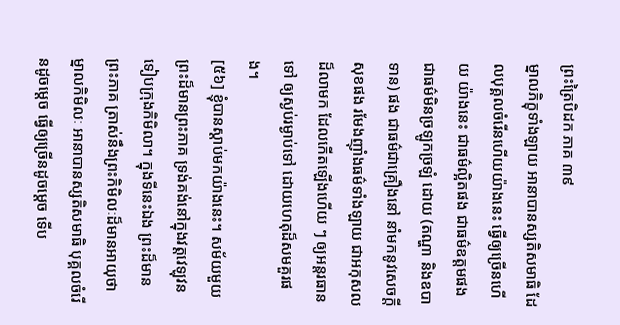ព្រះត្រៃបិដក ភាគ ៣៩
ម្នាលភិក្ខុទាំងឡាយ អានាបានស្សតិសមាធិ ដែលបុគ្គលចំរើនហើយយ៉ាងនេះ ធ្វើឲ្យច្រើនហើយ យ៉ាងនេះ ជាធម៌ល្អិតផង ជាធម៌ឧត្ដមផង ជាធម៌មិនច្រឡូកច្រឡំ ដោយ (តណ្ហា និងឧបាទាន) ផង ជាធម៌ជាគ្រឿងនៅ នាំមកនូវសេចក្ដីសុខផង រមែងញ៉ាំងធម៌ទាំងឡាយ ជាអកុសលដ៏លាមក ដែលកើតឡើងហើយ ៗ ឲ្យអន្ដរធានទៅ ឲ្យស្ងប់រម្ងាប់ទៅ ដោយហេតុដ៏សមគួរផង។
[៥៦] ខ្ញុំបានស្ដាប់មកយ៉ាងនេះ។ សម័យមួយ ព្រះដ៏មានព្រះភាគ ទ្រង់គង់នៅក្នុងវត្តវេឡុវន ទៀបក្រុងកិមិលា។ ក្នុងទីនេះឯង ព្រះដ៏មានព្រះភាគ ត្រាស់នឹងព្រះកិមិលៈដ៏មានអាយុថា ម្នាលកិមិលៈ អានាបានស្សតិសមាធិ បុគ្គលចំរើនដូចម្ដេច ធ្វើឲ្យច្រើនដូចម្ដេច ទើប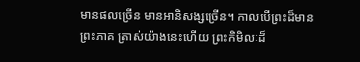មានផលច្រើន មានអានិសង្សច្រើន។ កាលបើព្រះដ៏មានព្រះភាគ ត្រាស់យ៉ាងនេះហើយ ព្រះកិមិលៈដ៏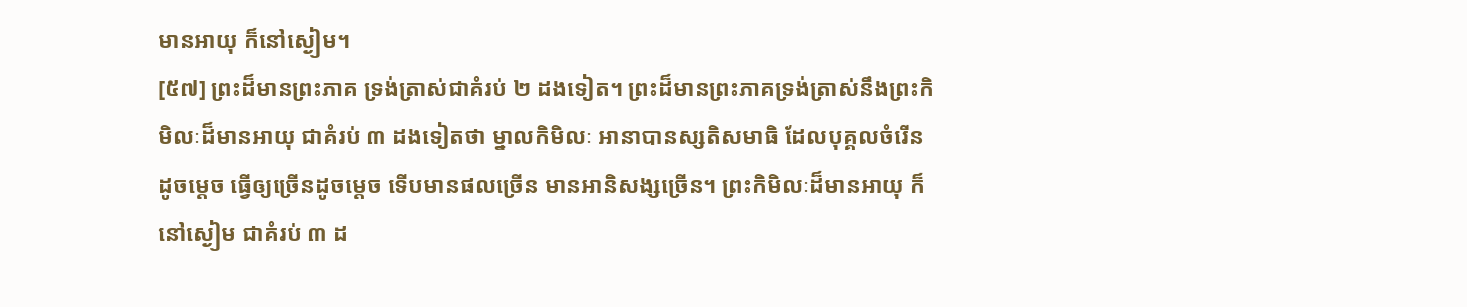មានអាយុ ក៏នៅស្ងៀម។
[៥៧] ព្រះដ៏មានព្រះភាគ ទ្រង់ត្រាស់ជាគំរប់ ២ ដងទៀត។ ព្រះដ៏មានព្រះភាគទ្រង់ត្រាស់នឹងព្រះកិមិលៈដ៏មានអាយុ ជាគំរប់ ៣ ដងទៀតថា ម្នាលកិមិលៈ អានាបានស្សតិសមាធិ ដែលបុគ្គលចំរើនដូចម្ដេច ធ្វើឲ្យច្រើនដូចម្ដេច ទើបមានផលច្រើន មានអានិសង្សច្រើន។ ព្រះកិមិលៈដ៏មានអាយុ ក៏នៅស្ងៀម ជាគំរប់ ៣ ដ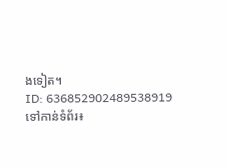ងទៀត។
ID: 636852902489538919
ទៅកាន់ទំព័រ៖